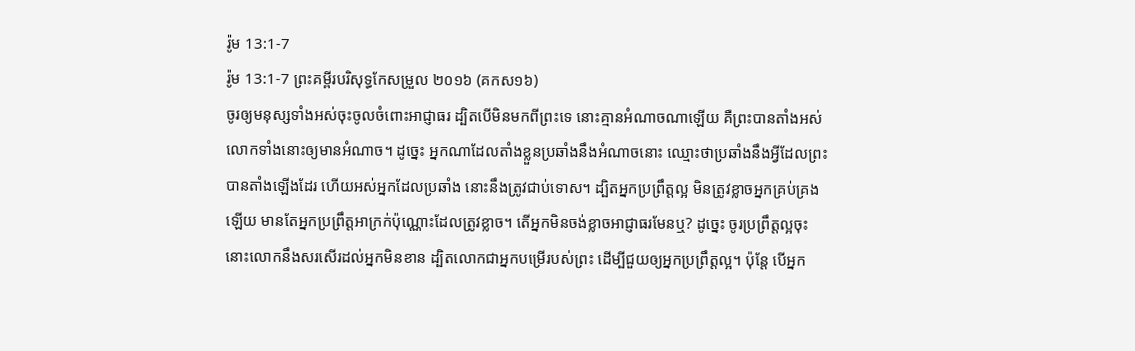រ៉ូម 13:1-7
រ៉ូម 13:1-7 ព្រះគម្ពីរបរិសុទ្ធកែសម្រួល ២០១៦ (គកស១៦)
ចូរឲ្យមនុស្សទាំងអស់ចុះចូលចំពោះអាជ្ញាធរ ដ្បិតបើមិនមកពីព្រះទេ នោះគ្មានអំណាចណាឡើយ គឺព្រះបានតាំងអស់លោកទាំងនោះឲ្យមានអំណាច។ ដូច្នេះ អ្នកណាដែលតាំងខ្លួនប្រឆាំងនឹងអំណាចនោះ ឈ្មោះថាប្រឆាំងនឹងអ្វីដែលព្រះបានតាំងឡើងដែរ ហើយអស់អ្នកដែលប្រឆាំង នោះនឹងត្រូវជាប់ទោស។ ដ្បិតអ្នកប្រព្រឹត្តល្អ មិនត្រូវខ្លាចអ្នកគ្រប់គ្រងឡើយ មានតែអ្នកប្រព្រឹត្តអាក្រក់ប៉ុណ្ណោះដែលត្រូវខ្លាច។ តើអ្នកមិនចង់ខ្លាចអាជ្ញាធរមែនឬ? ដូច្នេះ ចូរប្រព្រឹត្តល្អចុះ នោះលោកនឹងសរសើរដល់អ្នកមិនខាន ដ្បិតលោកជាអ្នកបម្រើរបស់ព្រះ ដើម្បីជួយឲ្យអ្នកប្រពឹ្រត្តល្អ។ ប៉ុន្តែ បើអ្នក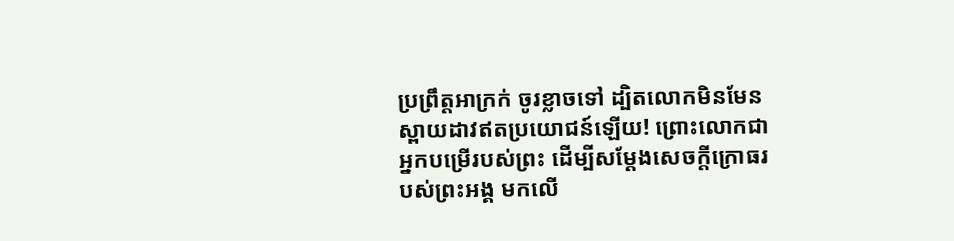ប្រព្រឹត្តអាក្រក់ ចូរខ្លាចទៅ ដ្បិតលោកមិនមែនស្ពាយដាវឥតប្រយោជន៍ឡើយ! ព្រោះលោកជាអ្នកបម្រើរបស់ព្រះ ដើម្បីសម្ដែងសេចក្តីក្រោធរបស់ព្រះអង្គ មកលើ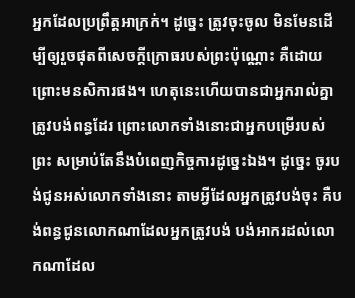អ្នកដែលប្រព្រឹត្តអាក្រក់។ ដូច្នេះ ត្រូវចុះចូល មិនមែនដើម្បីឲ្យរួចផុតពីសេចក្តីក្រោធរបស់ព្រះប៉ុណ្ណោះ គឺដោយព្រោះមនសិការផង។ ហេតុនេះហើយបានជាអ្នករាល់គ្នាត្រូវបង់ពន្ធដែរ ព្រោះលោកទាំងនោះជាអ្នកបម្រើរបស់ព្រះ សម្រាប់តែនឹងបំពេញកិច្ចការដូច្នេះឯង។ ដូច្នេះ ចូរបង់ជូនអស់លោកទាំងនោះ តាមអ្វីដែលអ្នកត្រូវបង់ចុះ គឺបង់ពន្ធជូនលោកណាដែលអ្នកត្រូវបង់ បង់អាករដល់លោកណាដែល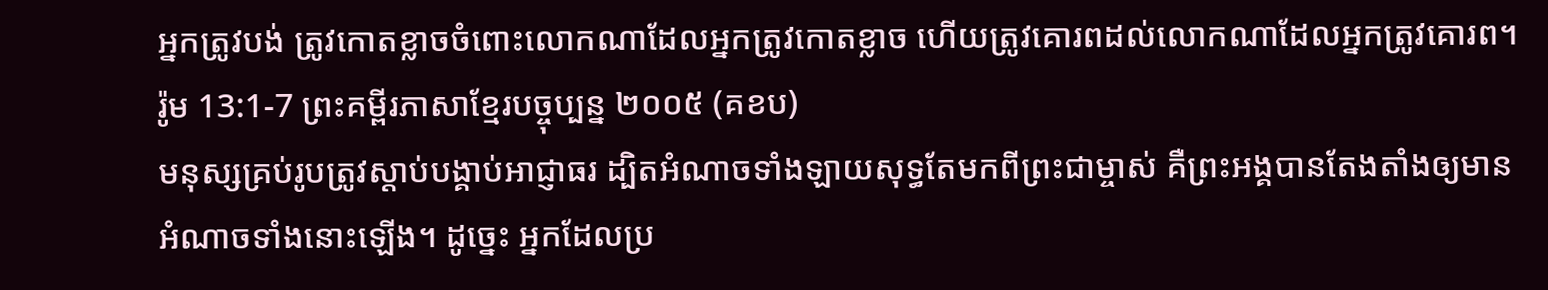អ្នកត្រូវបង់ ត្រូវកោតខ្លាចចំពោះលោកណាដែលអ្នកត្រូវកោតខ្លាច ហើយត្រូវគោរពដល់លោកណាដែលអ្នកត្រូវគោរព។
រ៉ូម 13:1-7 ព្រះគម្ពីរភាសាខ្មែរបច្ចុប្បន្ន ២០០៥ (គខប)
មនុស្សគ្រប់រូបត្រូវស្ដាប់បង្គាប់អាជ្ញាធរ ដ្បិតអំណាចទាំងឡាយសុទ្ធតែមកពីព្រះជាម្ចាស់ គឺព្រះអង្គបានតែងតាំងឲ្យមានអំណាចទាំងនោះឡើង។ ដូច្នេះ អ្នកដែលប្រ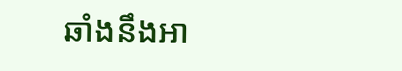ឆាំងនឹងអា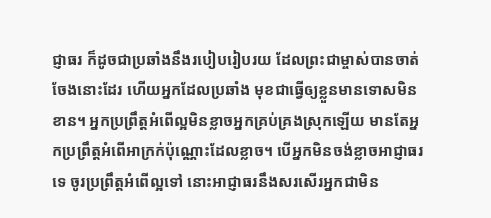ជ្ញាធរ ក៏ដូចជាប្រឆាំងនឹងរបៀបរៀបរយ ដែលព្រះជាម្ចាស់បានចាត់ចែងនោះដែរ ហើយអ្នកដែលប្រឆាំង មុខជាធ្វើឲ្យខ្លួនមានទោសមិនខាន។ អ្នកប្រព្រឹត្តអំពើល្អមិនខ្លាចអ្នកគ្រប់គ្រងស្រុកឡើយ មានតែអ្នកប្រព្រឹត្តអំពើអាក្រក់ប៉ុណ្ណោះដែលខ្លាច។ បើអ្នកមិនចង់ខ្លាចអាជ្ញាធរទេ ចូរប្រព្រឹត្តអំពើល្អទៅ នោះអាជ្ញាធរនឹងសរសើរអ្នកជាមិន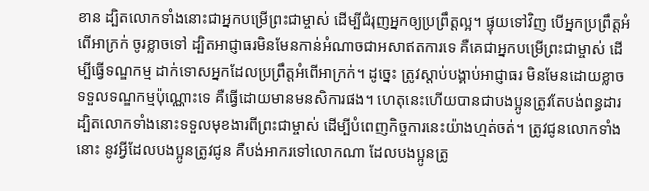ខាន ដ្បិតលោកទាំងនោះជាអ្នកបម្រើព្រះជាម្ចាស់ ដើម្បីជំរុញអ្នកឲ្យប្រព្រឹត្តល្អ។ ផ្ទុយទៅវិញ បើអ្នកប្រព្រឹត្តអំពើអាក្រក់ ចូរខ្លាចទៅ ដ្បិតអាជ្ញាធរមិនមែនកាន់អំណាចជាអសាឥតការទេ គឺគេជាអ្នកបម្រើព្រះជាម្ចាស់ ដើម្បីធ្វើទណ្ឌកម្ម ដាក់ទោសអ្នកដែលប្រព្រឹត្តអំពើអាក្រក់។ ដូច្នេះ ត្រូវស្ដាប់បង្គាប់អាជ្ញាធរ មិនមែនដោយខ្លាចទទួលទណ្ឌកម្មប៉ុណ្ណោះទេ គឺធ្វើដោយមានមនសិការផង។ ហេតុនេះហើយបានជាបងប្អូនត្រូវតែបង់ពន្ធដារ ដ្បិតលោកទាំងនោះទទួលមុខងារពីព្រះជាម្ចាស់ ដើម្បីបំពេញកិច្ចការនេះយ៉ាងហ្មត់ចត់។ ត្រូវជូនលោកទាំងនោះ នូវអ្វីដែលបងប្អូនត្រូវជូន គឺបង់អាករទៅលោកណា ដែលបងប្អូនត្រូ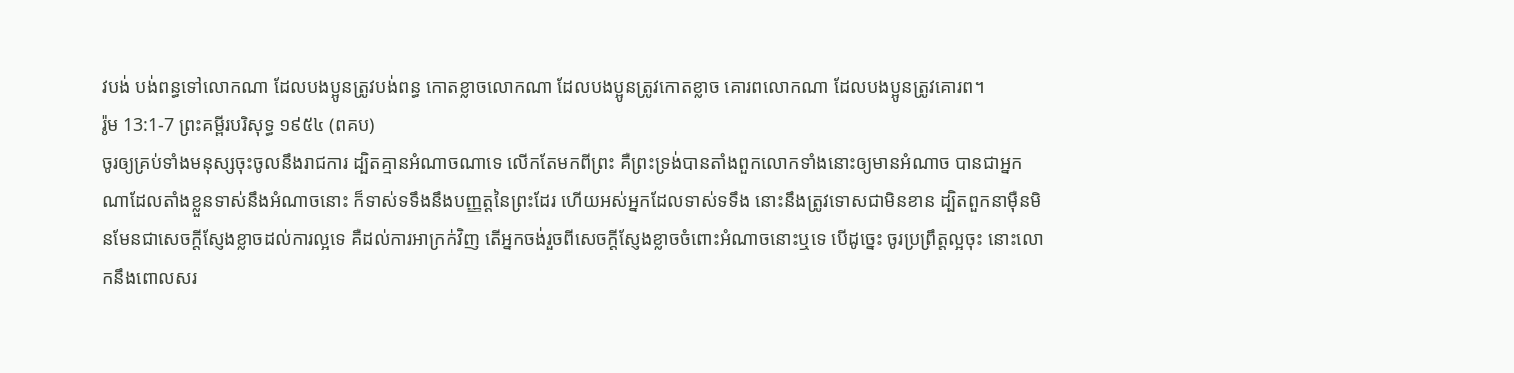វបង់ បង់ពន្ធទៅលោកណា ដែលបងប្អូនត្រូវបង់ពន្ធ កោតខ្លាចលោកណា ដែលបងប្អូនត្រូវកោតខ្លាច គោរពលោកណា ដែលបងប្អូនត្រូវគោរព។
រ៉ូម 13:1-7 ព្រះគម្ពីរបរិសុទ្ធ ១៩៥៤ (ពគប)
ចូរឲ្យគ្រប់ទាំងមនុស្សចុះចូលនឹងរាជការ ដ្បិតគ្មានអំណាចណាទេ លើកតែមកពីព្រះ គឺព្រះទ្រង់បានតាំងពួកលោកទាំងនោះឲ្យមានអំណាច បានជាអ្នកណាដែលតាំងខ្លួនទាស់នឹងអំណាចនោះ ក៏ទាស់ទទឹងនឹងបញ្ញត្តនៃព្រះដែរ ហើយអស់អ្នកដែលទាស់ទទឹង នោះនឹងត្រូវទោសជាមិនខាន ដ្បិតពួកនាម៉ឺនមិនមែនជាសេចក្ដីស្ញែងខ្លាចដល់ការល្អទេ គឺដល់ការអាក្រក់វិញ តើអ្នកចង់រួចពីសេចក្ដីស្ញែងខ្លាចចំពោះអំណាចនោះឬទេ បើដូច្នេះ ចូរប្រព្រឹត្តល្អចុះ នោះលោកនឹងពោលសរ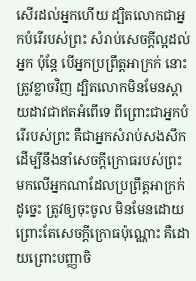សើរដល់អ្នកហើយ ដ្បិតលោកជាអ្នកបំរើរបស់ព្រះ សំរាប់សេចក្ដីល្អដល់អ្នក ប៉ុន្តែ បើអ្នកប្រព្រឹត្តអាក្រក់ នោះត្រូវខ្លាចវិញ ដ្បិតលោកមិនមែនស្ពាយដាវជាឥតអំពើទេ ពីព្រោះជាអ្នកបំរើរបស់ព្រះ គឺជាអ្នកសំរាប់សងសឹក ដើម្បីនឹងនាំសេចក្ដីក្រោធរបស់ព្រះ មកលើអ្នកណាដែលប្រព្រឹត្តអាក្រក់ ដូច្នេះ ត្រូវឲ្យចុះចូល មិនមែនដោយព្រោះតែសេចក្ដីក្រោធប៉ុណ្ណោះ គឺដោយព្រោះបញ្ញាចិ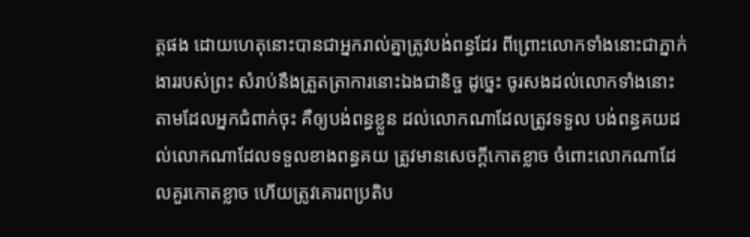ត្តផង ដោយហេតុនោះបានជាអ្នករាល់គ្នាត្រូវបង់ពន្ធដែរ ពីព្រោះលោកទាំងនោះជាភ្នាក់ងាររបស់ព្រះ សំរាប់នឹងត្រួតត្រាការនោះឯងជានិច្ច ដូច្នេះ ចូរសងដល់លោកទាំងនោះ តាមដែលអ្នកជំពាក់ចុះ គឺឲ្យបង់ពន្ធខ្លួន ដល់លោកណាដែលត្រូវទទួល បង់ពន្ធគយដល់លោកណាដែលទទួលខាងពន្ធគយ ត្រូវមានសេចក្ដីកោតខ្លាច ចំពោះលោកណាដែលគួរកោតខ្លាច ហើយត្រូវគោរពប្រតិប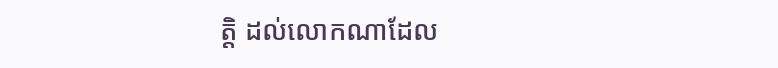ត្តិ ដល់លោកណាដែល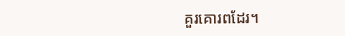គួរគោរពដែរ។